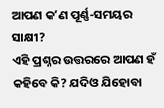ଆପଣ କʼଣ ପୂର୍ଣ୍ଣ-ସମୟର ସାକ୍ଷୀ?
ଏହି ପ୍ରଶ୍ନର ଉତ୍ତରରେ ଆପଣ ହଁ କହିବେ କି? ଯଦିଓ ଯିହୋବା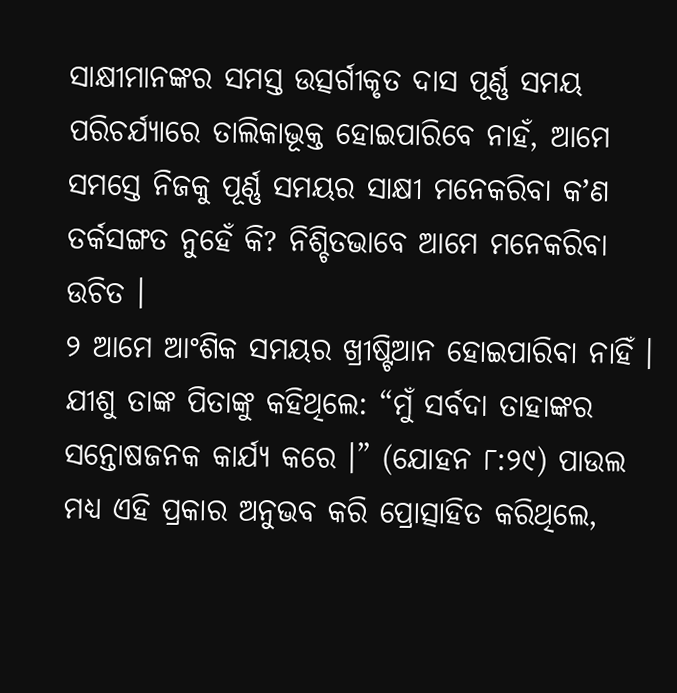ସାକ୍ଷୀମାନଙ୍କର ସମସ୍ତ ଉତ୍ସର୍ଗୀକୃତ ଦାସ ପୂର୍ଣ୍ଣ ସମୟ ପରିଚର୍ଯ୍ୟାରେ ତାଲିକାଭୂକ୍ତ ହୋଇପାରିବେ ନାହଁ, ଆମେ ସମସ୍ତେ ନିଜକୁ ପୂର୍ଣ୍ଣ ସମୟର ସାକ୍ଷୀ ମନେକରିବା କʼଣ ତର୍କସଙ୍ଗତ ନୁହେଁ କି? ନିଶ୍ଚିତଭାବେ ଆମେ ମନେକରିବା ଉଚିତ ।
୨ ଆମେ ଆଂଶିକ ସମୟର ଖ୍ରୀଷ୍ଟିଆନ ହୋଇପାରିବା ନାହିଁ । ଯୀଶୁ ତାଙ୍କ ପିତାଙ୍କୁ କହିଥିଲେ: “ମୁଁ ସର୍ବଦା ତାହାଙ୍କର ସନ୍ତୋଷଜନକ କାର୍ଯ୍ୟ କରେ ।” (ଯୋହନ ୮:୨୯) ପାଉଲ ମଧ୍ୟ ଏହି ପ୍ରକାର ଅନୁଭବ କରି ପ୍ରୋତ୍ସାହିତ କରିଥିଲେ,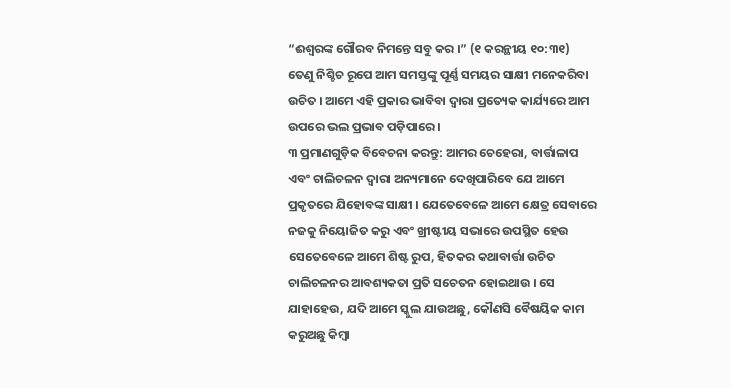“ଈଶ୍ୱରଙ୍କ ଗୌରବ ନିମନ୍ତେ ସବୁ କର ।” (୧ କରନ୍ଥୀୟ ୧୦:୩୧) ତେଣୁ ନିଶ୍ଚିଚ ରୂପେ ଆମ ସମସ୍ତଙ୍କୁ ପୂର୍ଣ୍ଣ ସମୟର ସାକ୍ଷୀ ମନେକରିବା ଉଚିତ । ଆମେ ଏହି ପ୍ରକାର ଭାବିବା ଦ୍ୱାରା ପ୍ରତ୍ୟେକ କାର୍ଯ୍ୟରେ ଆମ ଉପରେ ଭଲ ପ୍ରଭାବ ପଡ଼ିପାରେ ।
୩ ପ୍ରମାଣଗୁଡ଼ିକ ବିବେଚନା କରନ୍ତୁ: ଆମର ଚେହେରା, ବାର୍ତ୍ତାଳାପ ଏବଂ ଚାଲିଚଳନ ଦ୍ୱାରା ଅନ୍ୟମାନେ ଦେଖିପାରିବେ ଯେ ଆମେ ପ୍ରକୃତରେ ଯିହୋବଙ୍କ ସାକ୍ଷୀ । ଯେତେବେଳେ ଆମେ କ୍ଷେତ୍ର ସେବାରେ ନଜକୁ ନିୟୋଜିତ କରୁ ଏବଂ ଖ୍ରୀଷ୍ଟୀୟ ସଭାରେ ଉପସ୍ଥିତ ହେଉ ସେତେବେଳେ ଆମେ ଶିଷ୍ଟ ରୁପ, ହିତକର କଥାବାର୍ତ୍ତା ଉଚିତ ଚାଲିଚଳନର ଆବଶ୍ୟକତା ପ୍ରତି ସଚେତନ ହୋଇଥାଉ । ସେ ଯାହାହେଉ, ଯଦି ଆମେ ସ୍କୁଲ ଯାଉଅଛୁ, କୌଣସି ବୈଷୟିକ କାମ କରୁଅଛୁ କିମ୍ବା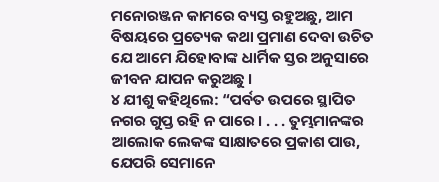ମନୋରଞ୍ଜନ କାମରେ ବ୍ୟସ୍ତ ରହୁଅଛୁ, ଆମ ବିଷୟରେ ପ୍ରତ୍ୟେକ କଥା ପ୍ରମାଣ ଦେବା ଉଚିତ ଯେ ଆମେ ଯିହୋବାଙ୍କ ଧାର୍ମିକ ସ୍ତର ଅନୁସାରେ ଜୀବନ ଯାପନ କରୁଅଛୁ ।
୪ ଯୀଶୁ କହିଥିଲେ: “ପର୍ବତ ଉପରେ ସ୍ଥାପିତ ନଗର ଗୁପ୍ତ ରହି ନ ପାରେ । . . . ତୁମ୍ଭମାନଙ୍କର ଆଲୋକ ଲେକଙ୍କ ସାକ୍ଷାତରେ ପ୍ରକାଶ ପାଉ, ଯେପରି ସେମାନେ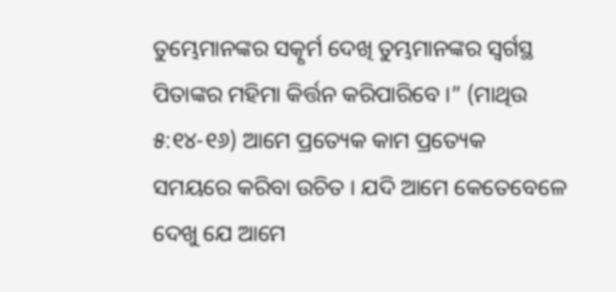ତୁମ୍ଭେମାନଙ୍କର ସତ୍କୃର୍ମ ଦେଖି ତୁମ୍ଭମାନଙ୍କର ସ୍ୱର୍ଗସ୍ଥ ପିତାଙ୍କର ମହିମା କିର୍ତ୍ତନ କରିପାରିବେ ।” (ମାଥିଉ ୫:୧୪-୧୬) ଆମେ ପ୍ରତ୍ୟେକ କାମ ପ୍ରତ୍ୟେକ ସମୟରେ କରିବା ଉଚିତ । ଯଦି ଆମେ କେତେବେଳେ ଦେଖୁ ଯେ ଆମେ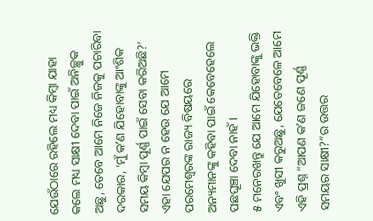ଯେଉଁଠାରେ ରହିଲେ ମଧ୍ୟ କିମ୍ବା ଯାହା କଲେ ମଧ୍ୟ ସାକ୍ଷୀ ଦେବା ପାଇଁ ଅନିଚ୍ଛୁକ ଅଛୁ, ତେବେ ଆମେ ନିଜେ ନିଜକୁ ପଚାରିବା ଦରକାର, ‘ମୁଁ କʼଣ ଯିହୋବାଙ୍କୁ ଆଂଶିକ ସମୟ କିମ୍ବା ପୂର୍ଣ୍ଣ ପାଇଁ ସେବା କରିଅଛି?’ ଏହା ଯେପର ନ ହେଉ ଯେ ଆମେ ପରମେଶ୍ୱରଙ୍କ ରାଜ୍ୟ ବିଷୟରେ ଅନ୍ୟମାନଙ୍କୁ କହିବା ପାଇଁ କେବେହେଲେ ପଛଘୂଞ୍ଚା ଦେବା ନାହଁ ।
୫ ମନେରଖନ୍ତୁ ଯେ ଆମେ ଯିହୋବାଙ୍କୁ ଭକ୍ତି ଏବଂ ଖୁସୀ କରୁଅଛୁ, ଯେତେବେଳେ ଆମେ ଏହି ପ୍ରଶ୍ନ “ଆପଣ କʼଣ ଜଣେ ପୂର୍ଣ୍ଣ ସମୟର ସାକ୍ଷୀ?”ର ଉତ୍ତର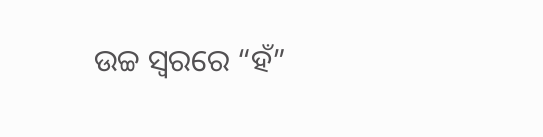ଉଚ୍ଚ ସ୍ୱରରେ “ହଁ”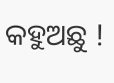କହୁଅଛୁ !